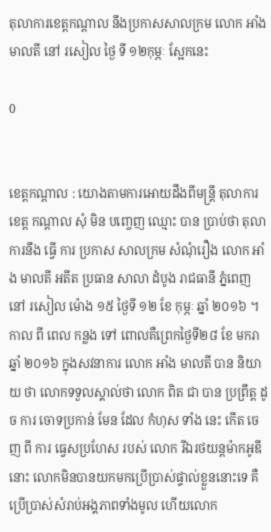តុលាការខេត្តកណ្ដាល នឹងប្រកាសសាលក្រម លោក អាំង មាលតី នៅ រសៀល ថ្ងៃ ទី ១២កុម្ភៈ ស្អែកនេះ

0


ខេត្តកណ្តាល : យោងតាមការអោយដឹងពីមន្ត្រី តុលាការ ខេត្ត កណ្ដាល សុំ មិន បញ្ចេញ ឈ្មោះ បាន ប្រាប់ថា តុលាការនឹង ធ្វើ ការ ប្រកាស សាលក្រម សំណុំរឿង លោក អាំង មាលតី អតីត ប្រធាន សាលា ដំបូង រាជធានី ភ្នំពេញ នៅ រសៀល ម៉ោង ១៥ ថ្ងៃទី ១២ ខែ កុម្ភៈ ឆ្នាំ ២០១៦ ។ កាល ពី ពេល កន្លង ទៅ ពោលគឺព្រេកថ្ងៃទី២៨ ខែ មករា ឆ្នាំ ២០១៦ ក្នុងសវនាការ លោក អាំង មាលតី បាន និយាយ ថា លោកទទួលស្គាល់ថា លោក ពិត ជា បាន ប្រព្រឹត្ត ដូច ការ ចោទប្រកាន់ មែន ដែល កំហុស ទាំង នេះ កើត ចេញ ពី ការ ធ្វេសប្រហែស របស់ លោក រីឯរថយន្តម៉ាកអូឌីនោះ លោកមិនបានយកមកប្រើប្រាស់ផ្ទាល់ខ្លួននោះទេ គឺប្រើប្រាស់សំរាប់អង្គភាពទាំងមូល ហើយលោក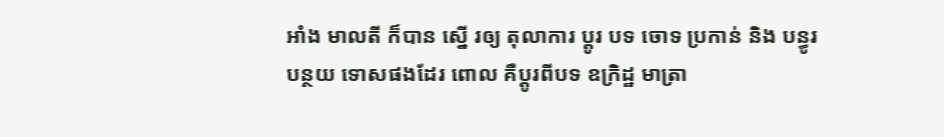អាំង មាលតី ក៏បាន ស្នើ រឲ្យ តុលាការ ប្តូរ បទ ចោទ ប្រកាន់ និង បន្ធូរបន្ថយ ទោសផងដែរ ពោល គឺប្ដូរពីបទ ឧក្រិដ្ឋ មាត្រា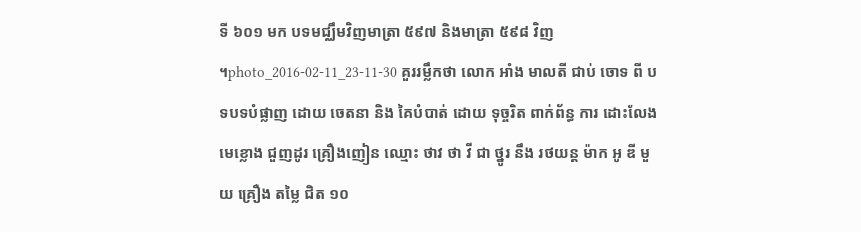ទី ៦០១ មក បទមជ្ឈឹមវិញមាត្រា ៥៩៧ និងមាត្រា ៥៩៨ វិញ ។photo_2016-02-11_23-11-30 គួររម្លឹកថា លោក អាំង មាលតី ជាប់ ចោទ ពី បទបទបំផ្លាញ ដោយ ចេតនា និង គៃបំបាត់ ដោយ ទុច្ចរិត ពាក់ព័ន្ធ ការ ដោះលែង មេខ្លោង ជួញដូរ គ្រឿងញៀន ឈ្មោះ ថាវ ថា វី ជា ថ្នូរ នឹង រថយន្ត ម៉ាក អូ ឌី មួយ គ្រឿង តម្លៃ ជិត ១០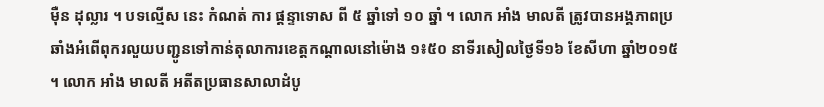ម៉ឺន ដុល្លារ ។ បទល្មើស នេះ កំណត់ ការ ផ្ដន្ទាទោស ពី ៥ ឆ្នាំទៅ ១០ ឆ្នាំ ។ លោក អាំង មាលតី ត្រូវបានអង្គភាពប្រឆាំងអំពើពុករលួយបញ្ជូនទៅកាន់តុលាការខេត្តកណ្តាលនៅម៉ោង ១៖៥០ នាទីរសៀលថ្ងៃទី១៦ ខែសីហា ឆ្នាំ២០១៥។ លោក អាំង មាលតី អតីតប្រធានសាលាដំបូ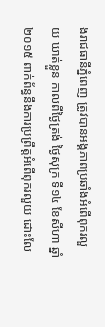ងរាជធានីភ្នំពេញ ត្រូវបានអង្គភាពប្រឆាំងអំពើពុករលួយ ឃាត់ខ្លួន កាលពីថ្ងៃត្រង់ ថ្ងៃសុក្រ ទី១៤ ខែសីហា ឆ្នាំ២០១៥ ពាក់ព័ន្ធនឹងការប្រព្រឹត្តអំពើពុករលួយ ដោះលែ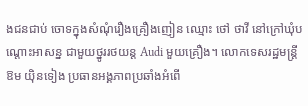ងជនជាប់ ចោទក្នុងសំណុំរឿងគ្រឿងញៀន ឈ្មោះ ថៅ ថាវី នៅក្រៅឃុំបណ្តោះអាសន្ន ជាមួយថ្នូររថយន្ត Audi មួយគ្រឿង។ លោកទេសរដ្ឋមន្ត្រី ឱម យ៉ិនទៀង ប្រធានអង្គភាពប្រឆាំងអំពើ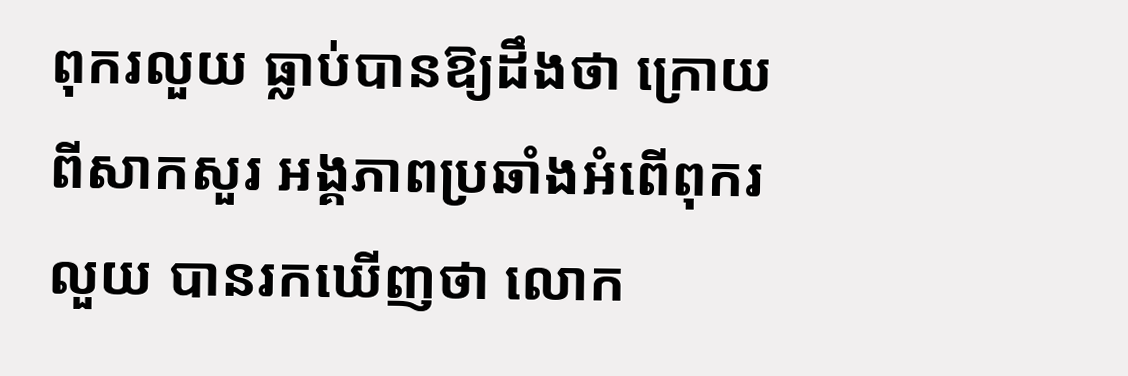ពុករលួយ ធ្លាប់បានឱ្យដឹងថា ក្រោយពីសាកសួរ អង្គភាពប្រឆាំងអំពើពុករលួយ បានរកឃើញថា លោក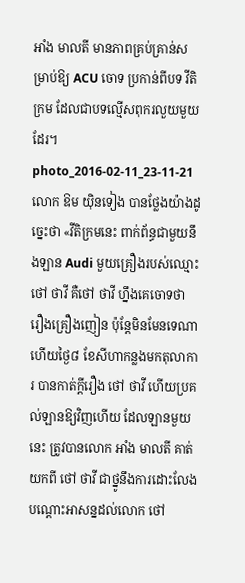អាំង មាលតី មានភាពគ្រប់គ្រាន់សម្រាប់ឱ្យ ACU ចោទ ប្រកាន់ពីបទ វីតិក្រម ដែលជាបទល្មើសពុករលួយមួយដែរ។ photo_2016-02-11_23-11-21លោក ឱម យ៉ិនទៀង បានថ្លែងយ៉ាងដូច្នេះថា «វីតិក្រមនេះ ពាក់ព័ន្ធជាមួយនឹងឡាន Audi មួយគ្រឿងរបស់ឈ្មោះ ថៅ ថាវី គឺថៅ ថាវី ហ្នឹងគេចោទថា រឿងគ្រឿងញៀន ប៉ុន្តែមិនមែនទេណា ហើយថ្ងៃ៨ ខែសីហាកន្លងមកតុលាការ បានកាត់ក្តីរឿង ថៅ ថាវី ហើយប្រគល់ឡានឱ្យវិញហើយ ដែលឡានមួយនេះ ត្រូវបានលោក អាំង មាលតី គាត់ យកពី ថៅ ថាវី ជាថ្នូនឹងការដោះលែងបណ្តោះអាសន្នដល់លោក ថៅ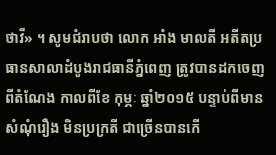ថាវី» ។ សូមជំរាបថា លោក អាំង មាលតី អតីតប្រធានសាលាដំបូងរាជធានីភ្នំពេញ ត្រូវបានដកចេញពីតំណែង កាលពីខែ កុម្ភៈ ឆ្នាំ២០១៥ បន្ទាប់ពីមានសំណុំរឿង មិនប្រក្រតី ជាច្រើនបានកើ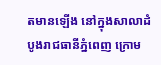តមានឡើង នៅក្នុងសាលាដំបូងរាជធានីភ្នំពេញ ក្រោម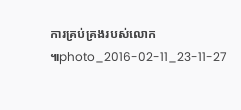ការគ្រប់គ្រងរបស់លោក៕photo_2016-02-11_23-11-27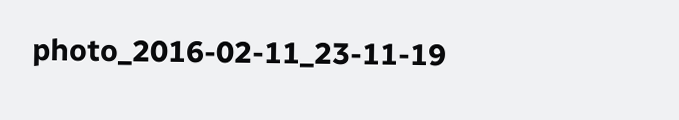photo_2016-02-11_23-11-19